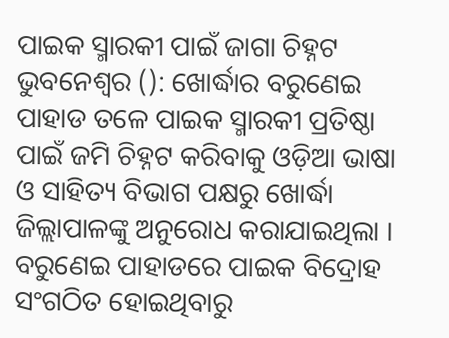ପାଇକ ସ୍ମାରକୀ ପାଇଁ ଜାଗା ଚିହ୍ନଟ
ଭୁବନେଶ୍ୱର (): ଖୋର୍ଦ୍ଧାର ବରୁଣେଇ ପାହାଡ ତଳେ ପାଇକ ସ୍ମାରକୀ ପ୍ରତିଷ୍ଠା ପାଇଁ ଜମି ଚିହ୍ନଟ କରିବାକୁ ଓଡ଼ିଆ ଭାଷା ଓ ସାହିତ୍ୟ ବିଭାଗ ପକ୍ଷରୁ ଖୋର୍ଦ୍ଧା ଜିଲ୍ଲାପାଳଙ୍କୁ ଅନୁରୋଧ କରାଯାଇଥିଲା । ବରୁଣେଇ ପାହାଡରେ ପାଇକ ବିଦ୍ରୋହ ସଂଗଠିତ ହୋଇଥିବାରୁ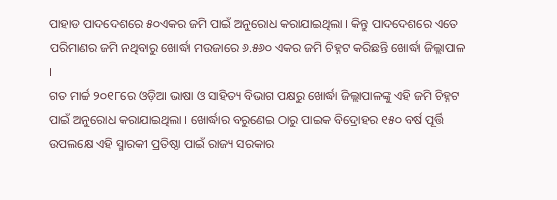ପାହାଡ ପାଦଦେଶରେ ୫୦ଏକର ଜମି ପାଇଁ ଅନୁରୋଧ କରାଯାଇଥିଲା । କିନ୍ତୁ ପାଦଦେଶରେ ଏତେ ପରିମାଣର ଜମି ନଥିବାରୁ ଖୋର୍ଦ୍ଧା ମଉଜାରେ ୬.୫୬୦ ଏକର ଜମି ଚିହ୍ନଟ କରିଛନ୍ତି ଖୋର୍ଦ୍ଧା ଜିଲ୍ଲାପାଳ ।
ଗତ ମାର୍ଚ୍ଚ ୨୦୧୮ରେ ଓଡ଼ିଆ ଭାଷା ଓ ସାହିତ୍ୟ ବିଭାଗ ପକ୍ଷରୁ ଖୋର୍ଦ୍ଧା ଜିଲ୍ଲାପାଳଙ୍କୁ ଏହି ଜମି ଚିହ୍ନଟ ପାଇଁ ଅନୁରୋଧ କରାଯାଇଥିଲା । ଖୋର୍ଦ୍ଧାର ବରୁଣେଇ ଠାରୁ ପାଇକ ବିଦ୍ରୋହର ୧୫୦ ବର୍ଷ ପୂର୍ତ୍ତି ଉପଲକ୍ଷେ ଏହି ସ୍ମାରକୀ ପ୍ରତିଷ୍ଠା ପାଇଁ ରାଜ୍ୟ ସରକାର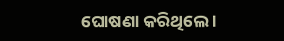ଘୋଷଣା କରିଥିଲେ ।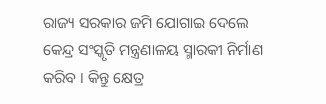ରାଜ୍ୟ ସରକାର ଜମି ଯୋଗାଇ ଦେଲେ କେନ୍ଦ୍ର ସଂସ୍କୃତି ମନ୍ତ୍ରଣାଳୟ ସ୍ମାରକୀ ନିର୍ମାଣ କରିବ । କିନ୍ତୁ କ୍ଷେତ୍ର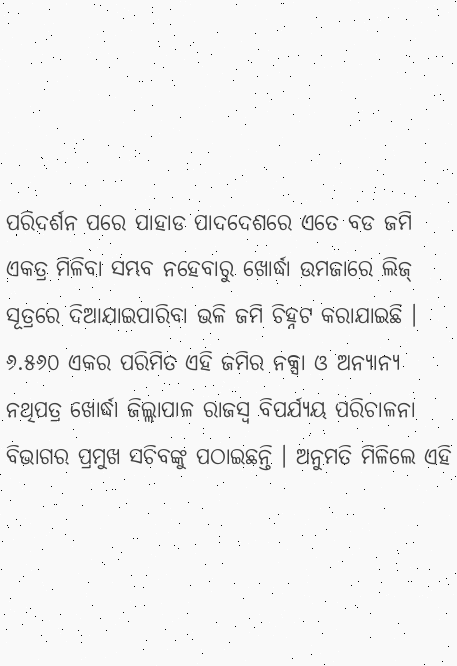ପରିଦର୍ଶନ ପରେ ପାହାଡ ପାଦଦେଶରେ ଏତେ ବଡ ଜମି ଏକତ୍ର ମିଳିବା ସମ୍ଭବ ନହେବାରୁ ଖୋର୍ଦ୍ଧା ଉମଜାରେ ଲିଜ୍ ସୂତ୍ରରେ ଦିଆଯାଇପାରିବା ଭଳି ଜମି ଚିହ୍ନଟ କରାଯାଇଛି । ୬.୫୬୦ ଏକର ପରିମିତ ଏହି ଜମିର ନକ୍ସା ଓ ଅନ୍ୟାନ୍ୟ ନଥିପତ୍ର ଖୋର୍ଦ୍ଧା ଜିଲ୍ଲାପାଳ ରାଜସ୍ୱ ବିପର୍ଯ୍ୟୟ ପରିଚାଳନା ବିଭାଗର ପ୍ରମୁଖ ସଚିବଙ୍କୁ ପଠାଇଛନ୍ତି । ଅନୁମତି ମିଳିଲେ ଏହି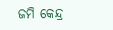ଜମି କେନ୍ଦ୍ର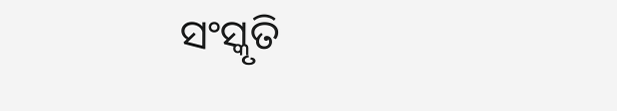ସଂସ୍କୃତି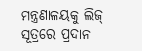ମନ୍ତ୍ରଣାଳୟକୁ ଲିଜ୍ ସୂତ୍ରରେ ପ୍ରଦାନ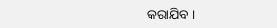କରାଯିବ ।